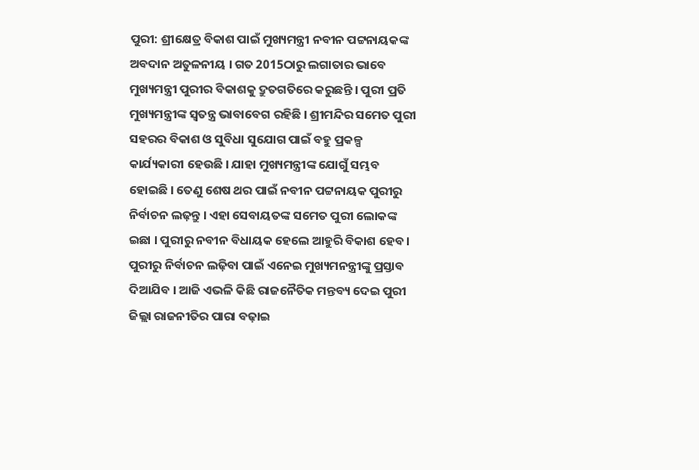ପୁରୀ: ଶ୍ରୀକ୍ଷେତ୍ର ବିକାଶ ପାଇଁ ମୁଖ୍ୟମନ୍ତ୍ରୀ ନବୀନ ପଟ୍ଟନାୟକଙ୍କ ଅବଦାନ ଅତୁଳନୀୟ । ଗତ 2015ଠାରୁ ଲଗାତାର ଭାବେ ମୁଖ୍ୟମନ୍ତ୍ରୀ ପୁରୀର ବିକାଶକୁ ଦ୍ରୁତଗତିରେ କରୁଛନ୍ତି । ପୁରୀ ପ୍ରତି ମୁଖ୍ୟମନ୍ତ୍ରୀଙ୍କ ସ୍ବତନ୍ତ୍ର ଭାବାବେଗ ରହିଛି । ଶ୍ରୀମନ୍ଦିର ସମେତ ପୁରୀ ସହରର ବିକାଶ ଓ ସୁବିଧା ସୁଯୋଗ ପାଇଁ ବହୁ ପ୍ରକଳ୍ପ କାର୍ଯ୍ୟକାରୀ ହେଉଛି । ଯାହା ମୁଖ୍ୟମନ୍ତ୍ରୀଙ୍କ ଯୋଗୁଁ ସମ୍ଭବ ହୋଇଛି । ତେଣୁ ଶେଷ ଥର ପାଇଁ ନବୀନ ପଟ୍ଟନାୟକ ପୁରୀରୁ ନିର୍ବାଚନ ଲଢ଼ନ୍ତୁ । ଏହା ସେବାୟତଙ୍କ ସମେତ ପୁରୀ ଲୋକଙ୍କ ଇଛା । ପୁରୀରୁ ନବୀନ ବିଧାୟକ ହେଲେ ଆହୁରି ବିକାଶ ହେବ । ପୁରୀରୁ ନିର୍ବାଚନ ଲଢ଼ିବା ପାଇଁ ଏନେଇ ମୁଖ୍ୟମନନ୍ତ୍ରୀଙ୍କୁ ପ୍ରସ୍ତାବ ଦିଆଯିବ । ଆଜି ଏଭଳି କିଛି ରାଜନୈତିକ ମନ୍ତବ୍ୟ ଦେଇ ପୁରୀ ଜିଲ୍ଲା ରାଜନୀତିର ପାରା ବଢ଼ାଇ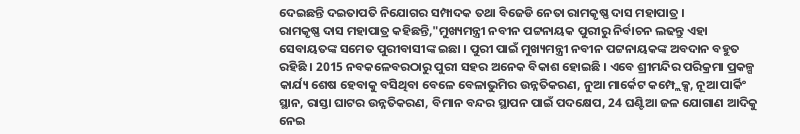ଦେଇଛନ୍ତି ଦଇତାପତି ନିଯୋଗର ସମ୍ପାଦକ ତଥା ବିଜେଡି ନେତା ରାମକୃଷ୍ଣ ଦାସ ମହାପାତ୍ର ।
ରାମକୃଷ୍ଣ ଦାସ ମହାପାତ୍ର କହିଛନ୍ତି,"ମୁଖ୍ୟମନ୍ତ୍ରୀ ନବୀନ ପଟ୍ଟନାୟକ ପୁରୀରୁ ନିର୍ବାଚନ ଲଢନ୍ତୁ ଏହା ସେବାୟତଙ୍କ ସମେତ ପୁରୀବାସୀଙ୍କ ଇଛା । ପୁରୀ ପାଇଁ ମୁଖ୍ୟମନ୍ତ୍ରୀ ନବୀନ ପଟ୍ଟନାୟକଙ୍କ ଅବଦାନ ବହୁତ ରହିଛି । 2015 ନବକଳେବରଠାରୁ ପୁରୀ ସହର ଅନେକ ବିକାଶ ହୋଇଛି । ଏବେ ଶ୍ରୀମନ୍ଦିର ପରିକ୍ରମା ପ୍ରକଳ୍ପ କାର୍ଯ୍ୟ ଶେଷ ହେବାକୁ ବସିଥିବା ବେଳେ ବେଳାଭୁମିର ଉନ୍ନତିକରଣ, ନୁଆ ମାର୍କେଟ କମ୍ପ୍ଲେକ୍ସ, ନୂଆ ପାର୍କିଂ ସ୍ଥାନ, ରାସ୍ତା ଘାଟର ଉନ୍ନତିକରଣ, ବିମାନ ବନ୍ଦର ସ୍ଥାପନ ପାଇଁ ପଦକ୍ଷେପ, 24 ଘଣ୍ଟିଆ ଜଳ ଯୋଗାଣ ଆଦିକୁ ନେଇ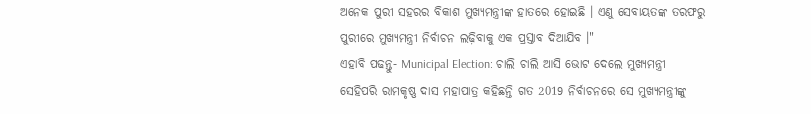ଅନେକ ପୁରୀ ସହରର ବିକାଶ ମୁଖ୍ୟମନ୍ତ୍ରୀଙ୍କ ହାତରେ ହୋଇଛି । ଏଣୁ ସେବାୟତଙ୍କ ତରଫରୁ ପୁରୀରେ ମୁଖ୍ୟମନ୍ତ୍ରୀ ନିର୍ବାଚନ ଲଢ଼ିବାକୁ ଏକ ପ୍ରସ୍ତାବ ଦିଆଯିବ ।"
ଏହାବି ପଢନ୍ତୁ- Municipal Election: ଚାଲି ଚାଲି ଆସି ଭୋଟ ଦେଲେ ମୁଖ୍ୟମନ୍ତ୍ରୀ
ସେହିପରି ରାମକୃଷ୍ଣ ଦାସ ମହାପାତ୍ର କହିଛନ୍ତି ଗତ 2019 ନିର୍ବାଚନରେ ସେ ମୁଖ୍ୟମନ୍ତ୍ରୀଙ୍କୁ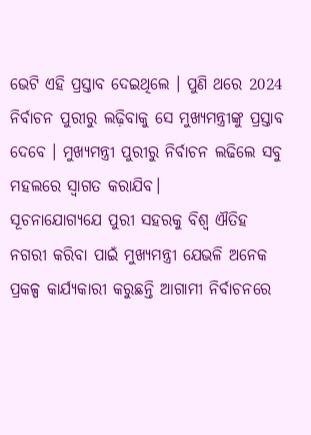ଭେଟି ଏହି ପ୍ରସ୍ତାବ ଦେଇଥିଲେ । ପୁଣି ଥରେ 2024 ନିର୍ବାଚନ ପୁରୀରୁ ଲଢ଼ିବାକୁ ସେ ମୁଖ୍ୟମନ୍ତ୍ରୀଙ୍କୁ ପ୍ରସ୍ତାବ ଦେବେ । ମୁଖ୍ୟମନ୍ତ୍ରୀ ପୁରୀରୁ ନିର୍ବାଚନ ଲଢିଲେ ସବୁ ମହଲରେ ସ୍ଵାଗତ କରାଯିବ।
ସୂଚନାଯୋଗ୍ୟଯେ ପୁରୀ ସହରକୁ ବିଶ୍ବ ଐତିହ ନଗରୀ କରିବା ପାଇଁ ମୁଖ୍ୟମନ୍ତ୍ରୀ ଯେଭଳି ଅନେକ ପ୍ରକଳ୍ପ କାର୍ଯ୍ୟକାରୀ କରୁଛନ୍ତି ଆଗାମୀ ନିର୍ବାଚନରେ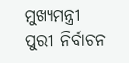ମୁଖ୍ୟମନ୍ତ୍ରୀ ପୁରୀ ନିର୍ବାଚନ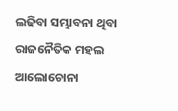ଲଢିବା ସମ୍ଭାବନା ଥିବା ରାଜନୈତିକ ମହଲ ଆଲୋଚୋନା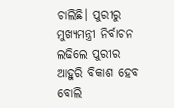ଚାଲିଛି। ପୁରୀରୁ ମୁଖ୍ୟମନ୍ତ୍ରୀ ନିର୍ବାଚନ ଲଢିଲେ ପୁରୀର ଆହୁରି ବିକାଶ ହେବ ବୋଲି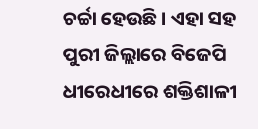ଚର୍ଚ୍ଚା ହେଉଛି । ଏହା ସହ ପୁରୀ ଜିଲ୍ଲାରେ ବିଜେପି ଧୀରେଧୀରେ ଶକ୍ତିଶାଳୀ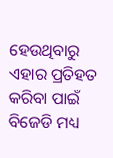ହେଉଥିବାରୁ ଏହାର ପ୍ରତିହତ କରିବା ପାଇଁ ବିଜେଡି ମଧ୍ୟ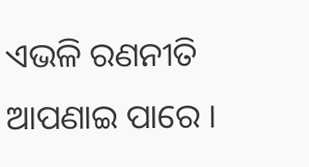ଏଭଳି ରଣନୀତି ଆପଣାଇ ପାରେ ।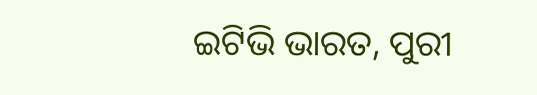ଇଟିଭି ଭାରତ, ପୁରୀ